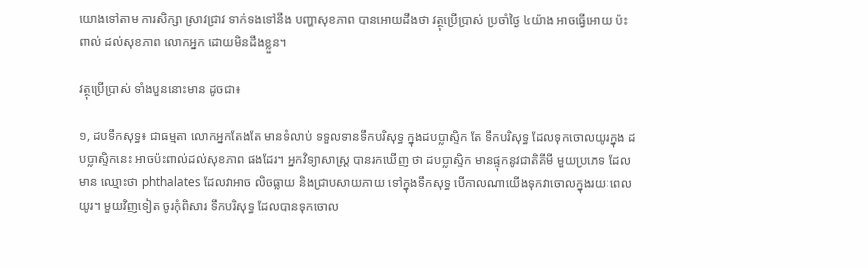យោងទៅតាម ការសិក្សា ស្រាវជ្រាវ ទាក់ទងទៅនឹង បញ្ហាសុខភាព បានអោយដឹងថា វត្ថុប្រើប្រាស់ ប្រចាំថ្ងៃ ៤យ៉ាង អាចធ្វើអោយ ប៉ះពាល់ ដល់សុខភាព លោកអ្នក ដោយមិនដឹងខ្លួន។

វត្ថុប្រើប្រាស់ ទាំងបួននោះមាន ដូចជា៖

១, ដបទឹកសុទ្ធ៖ ជាធម្មតា លោកអ្នកតែងតែ មានទំលាប់ ទទួលទានទឹកបរិសុទ្ធ ក្នុងដបប្លាស្ទិក តែ ទឹកបរិសុទ្ធ ដែលទុកចោលយូរក្នុង ដបប្លាស្ទិកនេះ អាចប៉ះពាល់ដល់សុខភាព ផងដែរ។ អ្នកវិទ្យាសាស្រ្ត បានរកឃើញ ថា ដបប្លាស្ទិក មានផ្ទុកនូវជាតិគីមី មួយប្រភេទ ដែលមាន ឈ្មោះថា phthalates ដែលវាអាច លិចធ្លាយ និងជ្រាបសាយភាយ ទៅក្នុងទឹកសុទ្ធ បើកាលណាយើងទុកវាចោលក្នុងរយៈពេលយូរ។ មួយវិញទៀត ចូរកុំពិសារ ទឹកបរិសុទ្ធ ដែលបានទុកចោល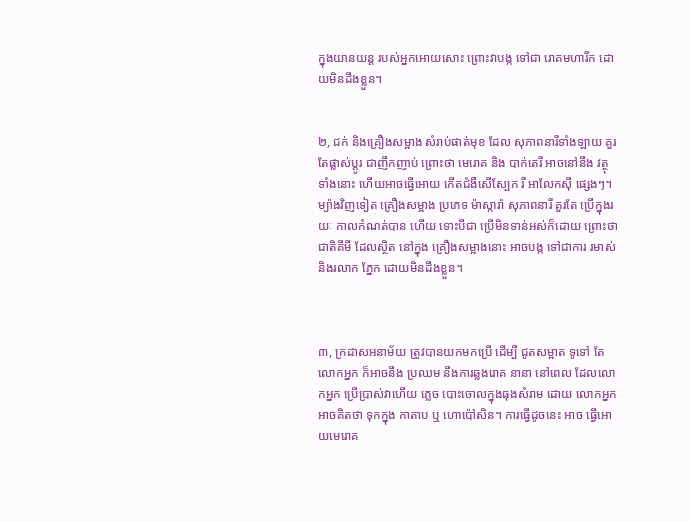ក្នុងយានយន្ដ របស់អ្នកអោយសោះ ព្រោះវាបង្ក ទៅជា រោគមហារីក ដោយមិនដឹងខ្លួន។


២, ជក់ និងគ្រឿងសម្អាង សំរាប់ផាត់មុខ ដែល សុភាពនារីទាំងឡាយ គួរតែផ្លាស់ប្ដូរ ជាញឹកញាប់ ព្រោះថា មេរោគ និង បាក់តេរី អាចនៅនឹង វត្ថុទាំងនោះ ហើយអាចធ្វើអោយ កើតជំងឺសើស្បែក រឺ អាលែកស៊ី ផ្សេងៗ។ ម្យ៉ាងវិញទៀត គ្រឿងសម្អាង ប្រភេទ ម៉ាស្ការ៉ា សុភាពនារី គួរតែ ប្រើក្នុងរយៈ កាលកំណត់បាន ហើយ ទោះបីជា ប្រើមិនទាន់អស់ក៏ដោយ ព្រោះថា ជាតិគីមី ដែលស្ថិត នៅក្នុង គ្រឿងសម្អាងនោះ អាចបង្ក ទៅជាការ រមាស់ និងរលាក ភ្នែក ដោយមិនដឹងខ្លួន។



៣, ក្រដាសអនាម័យ ត្រូវបានយកមកប្រើ ដើម្បី ជូតសម្អាត ទូទៅ តែ លោកអ្នក ក៏អាចនឹង ប្រឈម នឹងការឆ្លងរោគ នានា នៅពេល ដែលលោកអ្នក ប្រើប្រាស់វាហើយ ភ្លេច បោះចោលក្នុងធុងសំរាម ដោយ លោកអ្នក អាចគិតថា ទុកក្នុង កាតាប ឬ ហោប៉ៅសិន។ ការធ្វើដូចនេះ អាច ធ្វើអោយមេរោគ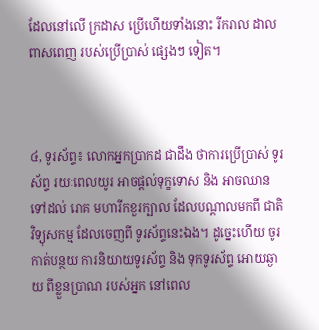ដែលនៅលើ ក្រដាស ប្រើហើយទាំងនោះ រីករាល ដាលពាសពេញ របស់ប្រើប្រាស់ ផ្សេងៗ ទៀត។



៤, ទូរស័ព្ទ៖ លោកអ្នកប្រាកដ ជាដឹង ថាការប្រើប្រាស់ ទូរស័ព្ទ រយៈពេលយូរ អាចផ្ដល់ទុក្ខទោស និង អាចឈានទៅដល់ រោគ មហារីកខួរក្បាល ដែលបណ្ដាលមកពី ជាតិវិទ្យុសកម្ម ដែលចេញពី ទូរស័ព្ទនេះឯង។ ដូច្នេះហើយ ចូរកាត់បន្ថយ ការនិយាយទូរស័ព្ទ និង ទុកទូរស័ព្ទ អោយឆ្ងាយ ពីខ្លួនប្រាណ របស់អ្នក នៅពេល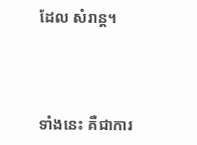ដែល សំរាន្ដ។



ទាំងនេះ គឺជាការ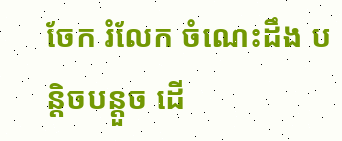ចែក រំលែក ចំណេះដឹង បន្តិចបន្ដួច ដើ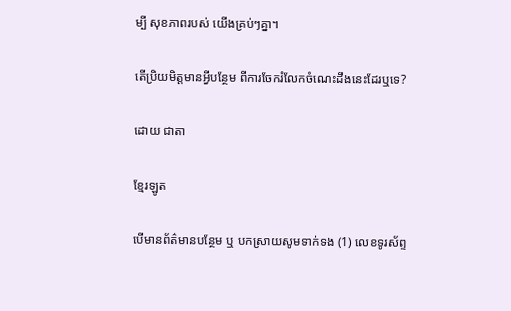ម្បី សុខភាពរបស់ យើងគ្រប់ៗគ្នា។

តើប្រិយមិត្តមានអ្វីបន្ថែម ពីការចែករំលែកចំណេះដឹងនេះដែរឬទេ?

ដោយ ជាតា

ខ្មែរឡូត

បើមានព័ត៌មានបន្ថែម ឬ បកស្រាយសូមទាក់ទង (1) លេខទូរស័ព្ទ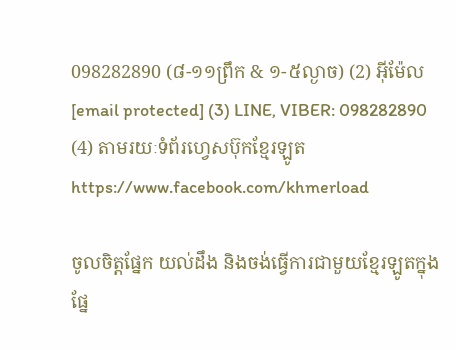098282890 (៨-១១ព្រឹក & ១-៥ល្ងាច) (2) អ៊ីម៉ែល [email protected] (3) LINE, VIBER: 098282890 (4) តាមរយៈទំព័រហ្វេសប៊ុកខ្មែរឡូត https://www.facebook.com/khmerload

ចូលចិត្តផ្នែក យល់ដឹង និងចង់ធ្វើការជាមួយខ្មែរឡូតក្នុងផ្នែ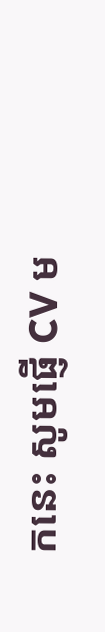កនេះ សូមផ្ញើ CV ម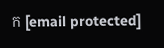ក [email protected]